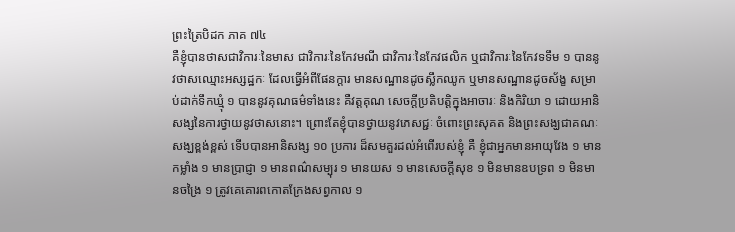ព្រះត្រៃបិដក ភាគ ៧៤
គឺខ្ញុំបានថាសជាវិការៈនៃមាស ជាវិការៈនៃកែវមណី ជាវិការៈនៃកែវផលិក ឬជាវិការៈនៃកែវទទឹម ១ បាននូវថាសឈ្មោះអស្សដ្ឋកៈ ដែលធ្វើអំពីផែនក្តារ មានសណ្ឋានដូចស្លឹកឈូក ឬមានសណ្ឋានដូចស័ង្ខ សម្រាប់ដាក់ទឹកឃ្មុំ ១ បាននូវគុណធម៌ទាំងនេះ គឺវត្តគុណ សេចក្តីប្រតិបត្តិក្នុងអាចារៈ និងកិរិយា ១ ដោយអានិសង្សនៃការថ្វាយនូវថាសនោះ។ ព្រោះតែខ្ញុំបានថ្វាយនូវភេសជ្ជៈ ចំពោះព្រះសុគត និងព្រះសង្ឃជាគណៈសង្ឃខ្ពង់ខ្ពស់ ទើបបានអានិសង្ស ១០ ប្រការ ដ៏សមគួរដល់អំពើរបស់ខ្ញុំ គឺ ខ្ញុំជាអ្នកមានអាយុវែង ១ មានកម្លាំង ១ មានប្រាជ្ញា ១ មានពណ៌សម្បុរ ១ មានយស ១ មានសេចក្តីសុខ ១ មិនមានឧបទ្រព ១ មិនមានចង្រៃ ១ ត្រូវគេគោរពកោតក្រែងសព្វកាល ១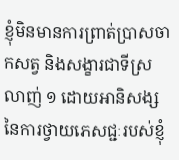ខ្ញុំមិនមានការព្រាត់ប្រាសចាកសត្វ និងសង្ខារជាទីស្រលាញ់ ១ ដោយអានិសង្សនៃការថ្វាយភេសជ្ជៈរបស់ខ្ញុំ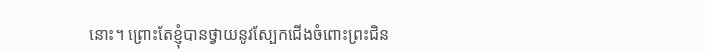នោះ។ ព្រោះតែខ្ញុំបានថ្វាយនូវស្បែកជើងចំពោះព្រះជិន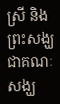ស្រី និងព្រះសង្ឃជាគណៈសង្ឃ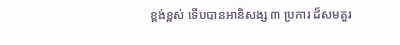ខ្ពង់ខ្ពស់ ទើបបានអានិសង្ស ៣ ប្រការ ដ៏សមគួរ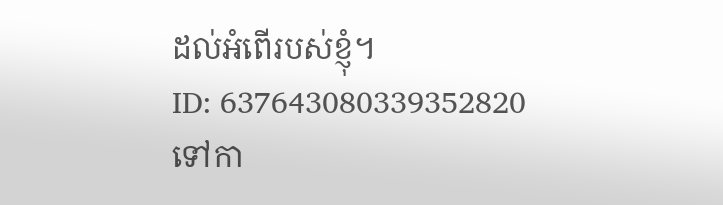ដល់អំពើរបស់ខ្ញុំ។
ID: 637643080339352820
ទៅកា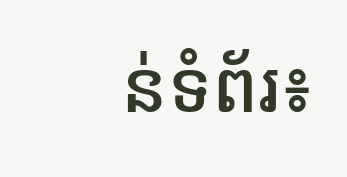ន់ទំព័រ៖